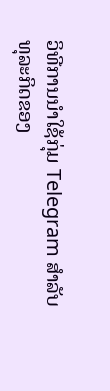ວິທີການນໍາໃຊ້ກຸ່ມ Telegram ສໍາລັບທຸລະກິດຂອງ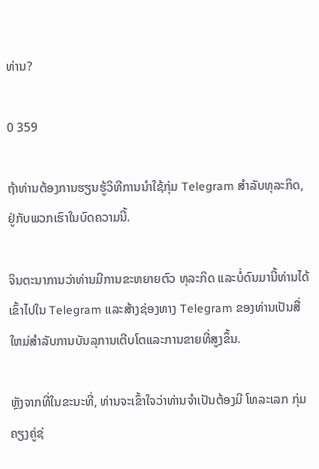ທ່ານ?

0 359

ຖ້າທ່ານຕ້ອງການຮຽນຮູ້ວິທີການນໍາໃຊ້ກຸ່ມ Telegram ສໍາລັບທຸລະກິດ, ຢູ່ກັບພວກເຮົາໃນບົດຄວາມນີ້.

ຈິນຕະນາການວ່າທ່ານມີການຂະຫຍາຍຕົວ ທຸລະກິດ ແລະບໍ່ດົນມານີ້ທ່ານໄດ້ເຂົ້າໄປໃນ Telegram ແລະສ້າງຊ່ອງທາງ Telegram ຂອງທ່ານເປັນສື່ໃຫມ່ສໍາລັບການບັນລຸການເຕີບໂຕແລະການຂາຍທີ່ສູງຂຶ້ນ.

ຫຼັງຈາກທີ່ໃນຂະນະທີ່, ທ່ານຈະເຂົ້າໃຈວ່າທ່ານຈໍາເປັນຕ້ອງມີ ໂທລະເລກ ກຸ່ມຄຽງຄູ່ຊ່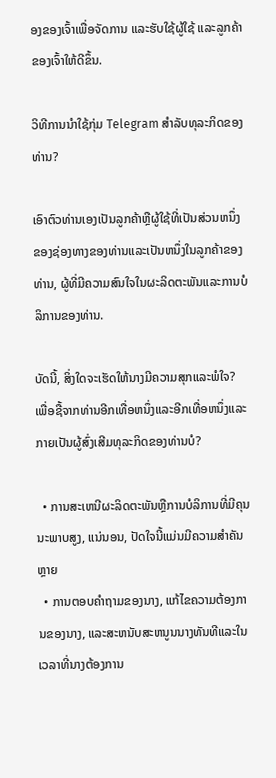ອງຂອງເຈົ້າເພື່ອຈັດການ ແລະຮັບໃຊ້ຜູ້ໃຊ້ ແລະລູກຄ້າຂອງເຈົ້າໃຫ້ດີຂຶ້ນ.

ວິທີການນໍາໃຊ້ກຸ່ມ Telegram ສໍາລັບທຸລະກິດຂອງທ່ານ?

ເອົາຕົວທ່ານເອງເປັນລູກຄ້າຫຼືຜູ້ໃຊ້ທີ່ເປັນສ່ວນຫນຶ່ງຂອງຊ່ອງທາງຂອງທ່ານແລະເປັນຫນຶ່ງໃນລູກຄ້າຂອງທ່ານ, ຜູ້ທີ່ມີຄວາມສົນໃຈໃນຜະລິດຕະພັນແລະການບໍລິການຂອງທ່ານ.

ບັດນີ້, ສິ່ງໃດຈະເຮັດໃຫ້ນາງມີຄວາມສຸກແລະພໍໃຈ? ເພື່ອຊື້ຈາກທ່ານອີກເທື່ອຫນຶ່ງແລະອີກເທື່ອຫນຶ່ງແລະກາຍເປັນຜູ້ສົ່ງເສີມທຸລະກິດຂອງທ່ານບໍ?

  • ການສະເຫນີຜະລິດຕະພັນຫຼືການບໍລິການທີ່ມີຄຸນນະພາບສູງ, ແນ່ນອນ, ປັດໃຈນີ້ແມ່ນມີຄວາມສໍາຄັນຫຼາຍ
  • ການຕອບຄໍາຖາມຂອງນາງ, ແກ້ໄຂຄວາມຕ້ອງການຂອງນາງ, ແລະສະຫນັບສະຫນູນນາງທັນທີແລະໃນເວລາທີ່ນາງຕ້ອງການ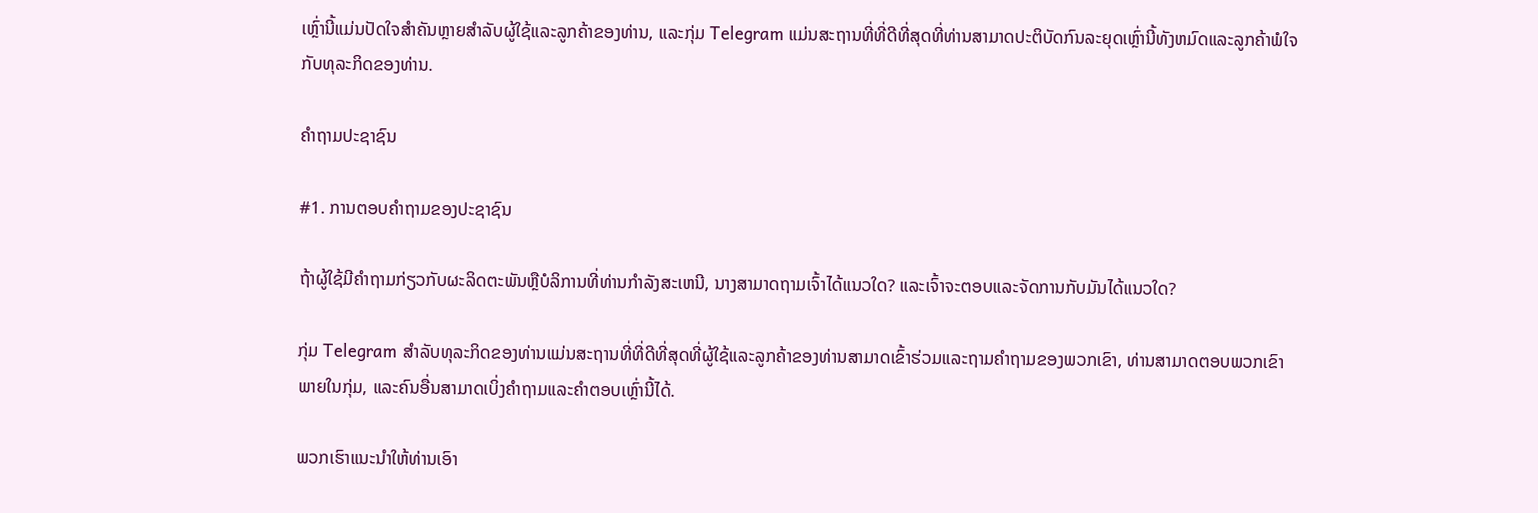ເຫຼົ່ານີ້ແມ່ນປັດໃຈສໍາຄັນຫຼາຍສໍາລັບຜູ້ໃຊ້ແລະລູກຄ້າຂອງທ່ານ, ແລະກຸ່ມ Telegram ແມ່ນສະຖານທີ່ທີ່ດີທີ່ສຸດທີ່ທ່ານສາມາດປະຕິບັດກົນລະຍຸດເຫຼົ່ານີ້ທັງຫມົດແລະລູກຄ້າພໍໃຈກັບທຸລະກິດຂອງທ່ານ.

ຄໍາຖາມປະຊາຊົນ

#1. ການຕອບຄໍາຖາມຂອງປະຊາຊົນ

ຖ້າຜູ້ໃຊ້ມີຄໍາຖາມກ່ຽວກັບຜະລິດຕະພັນຫຼືບໍລິການທີ່ທ່ານກໍາລັງສະເຫນີ, ນາງສາມາດຖາມເຈົ້າໄດ້ແນວໃດ? ແລະເຈົ້າຈະຕອບແລະຈັດການກັບມັນໄດ້ແນວໃດ?

ກຸ່ມ Telegram ສໍາລັບທຸລະກິດຂອງທ່ານແມ່ນສະຖານທີ່ທີ່ດີທີ່ສຸດທີ່ຜູ້ໃຊ້ແລະລູກຄ້າຂອງທ່ານສາມາດເຂົ້າຮ່ວມແລະຖາມຄໍາຖາມຂອງພວກເຂົາ, ທ່ານສາມາດຕອບພວກເຂົາພາຍໃນກຸ່ມ, ແລະຄົນອື່ນສາມາດເບິ່ງຄໍາຖາມແລະຄໍາຕອບເຫຼົ່ານີ້ໄດ້.

ພວກເຮົາແນະນໍາໃຫ້ທ່ານເອົາ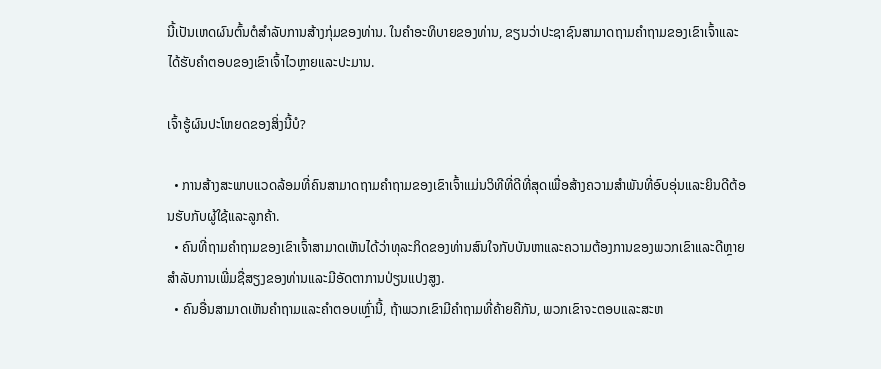ນີ້ເປັນເຫດຜົນຕົ້ນຕໍສໍາລັບການສ້າງກຸ່ມຂອງທ່ານ. ໃນຄໍາອະທິບາຍຂອງທ່ານ, ຂຽນວ່າປະຊາຊົນສາມາດຖາມຄໍາຖາມຂອງເຂົາເຈົ້າແລະໄດ້ຮັບຄໍາຕອບຂອງເຂົາເຈົ້າໄວຫຼາຍແລະປະມານ.

ເຈົ້າຮູ້ຜົນປະໂຫຍດຂອງສິ່ງນີ້ບໍ?

  • ການສ້າງສະພາບແວດລ້ອມທີ່ຄົນສາມາດຖາມຄໍາຖາມຂອງເຂົາເຈົ້າແມ່ນວິທີທີ່ດີທີ່ສຸດເພື່ອສ້າງຄວາມສໍາພັນທີ່ອົບອຸ່ນແລະຍິນດີຕ້ອນຮັບກັບຜູ້ໃຊ້ແລະລູກຄ້າ.
  • ຄົນທີ່ຖາມຄໍາຖາມຂອງເຂົາເຈົ້າສາມາດເຫັນໄດ້ວ່າທຸລະກິດຂອງທ່ານສົນໃຈກັບບັນຫາແລະຄວາມຕ້ອງການຂອງພວກເຂົາແລະດີຫຼາຍສໍາລັບການເພີ່ມຊື່ສຽງຂອງທ່ານແລະມີອັດຕາການປ່ຽນແປງສູງ.
  • ຄົນອື່ນສາມາດເຫັນຄໍາຖາມແລະຄໍາຕອບເຫຼົ່ານີ້, ຖ້າພວກເຂົາມີຄໍາຖາມທີ່ຄ້າຍຄືກັນ, ພວກເຂົາຈະຕອບແລະສະຫ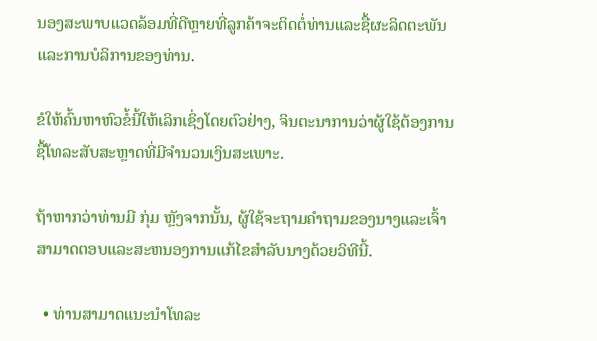ນອງສະພາບແວດລ້ອມທີ່ດີຫຼາຍທີ່ລູກຄ້າຈະຕິດຕໍ່ທ່ານແລະຊື້ຜະລິດຕະພັນແລະການບໍລິການຂອງທ່ານ.

ຂໍໃຫ້ຄົ້ນຫາຫົວຂໍ້ນີ້ໃຫ້ເລິກເຊິ່ງໂດຍຕົວຢ່າງ, ຈິນຕະນາການວ່າຜູ້ໃຊ້ຕ້ອງການຊື້ໂທລະສັບສະຫຼາດທີ່ມີຈໍານວນເງິນສະເພາະ.

ຖ້າຫາກວ່າທ່ານມີ ກຸ່ມ ຫຼັງຈາກນັ້ນ, ຜູ້ໃຊ້ຈະຖາມຄໍາຖາມຂອງນາງແລະເຈົ້າສາມາດຕອບແລະສະຫນອງການແກ້ໄຂສໍາລັບນາງດ້ວຍວິທີນີ້.

  • ທ່ານສາມາດແນະນໍາໂທລະ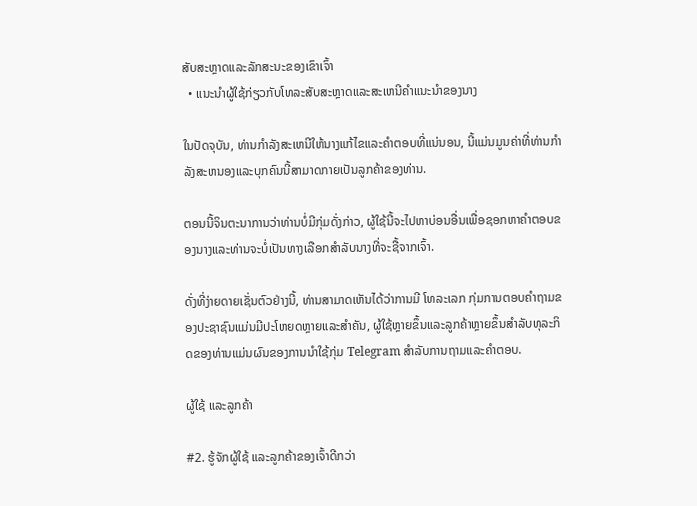ສັບສະຫຼາດແລະລັກສະນະຂອງເຂົາເຈົ້າ
  • ແນະນໍາຜູ້ໃຊ້ກ່ຽວກັບໂທລະສັບສະຫຼາດແລະສະເຫນີຄໍາແນະນໍາຂອງນາງ

ໃນປັດຈຸບັນ, ທ່ານກໍາລັງສະເຫນີໃຫ້ນາງແກ້ໄຂແລະຄໍາຕອບທີ່ແນ່ນອນ, ນີ້ແມ່ນມູນຄ່າທີ່ທ່ານກໍາລັງສະຫນອງແລະບຸກຄົນນີ້ສາມາດກາຍເປັນລູກຄ້າຂອງທ່ານ.

ຕອນນີ້ຈິນຕະນາການວ່າທ່ານບໍ່ມີກຸ່ມດັ່ງກ່າວ, ຜູ້ໃຊ້ນີ້ຈະໄປຫາບ່ອນອື່ນເພື່ອຊອກຫາຄໍາຕອບຂອງນາງແລະທ່ານຈະບໍ່ເປັນທາງເລືອກສໍາລັບນາງທີ່ຈະຊື້ຈາກເຈົ້າ.

ດັ່ງທີ່ງ່າຍດາຍເຊັ່ນຕົວຢ່າງນີ້, ທ່ານສາມາດເຫັນໄດ້ວ່າການມີ ໂທລະເລກ ກຸ່ມການຕອບຄໍາຖາມຂອງປະຊາຊົນແມ່ນມີປະໂຫຍດຫຼາຍແລະສໍາຄັນ, ຜູ້ໃຊ້ຫຼາຍຂຶ້ນແລະລູກຄ້າຫຼາຍຂຶ້ນສໍາລັບທຸລະກິດຂອງທ່ານແມ່ນຜົນຂອງການນໍາໃຊ້ກຸ່ມ Telegram ສໍາລັບການຖາມແລະຄໍາຕອບ.

ຜູ້ໃຊ້ ແລະລູກຄ້າ

#2. ຮູ້ຈັກຜູ້ໃຊ້ ແລະລູກຄ້າຂອງເຈົ້າດີກວ່າ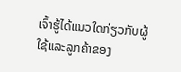ເຈົ້າຮູ້ໄດ້ແນວໃດກ່ຽວກັບຜູ້ໃຊ້ແລະລູກຄ້າຂອງ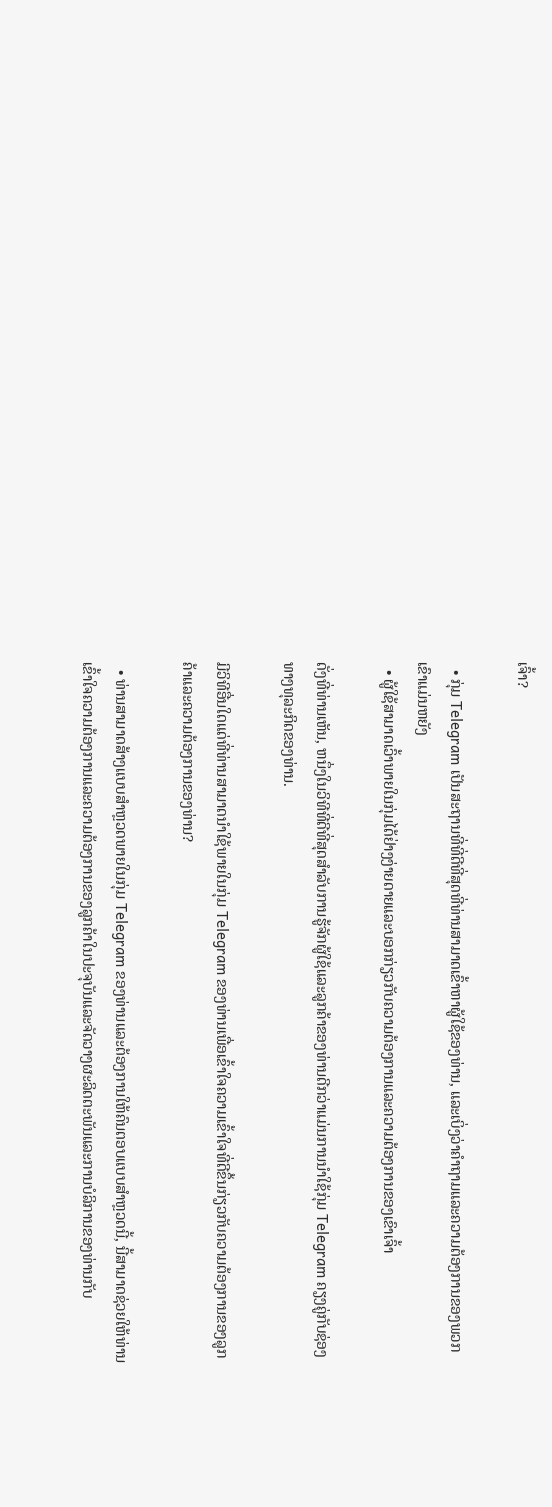ເຈົ້າ?

  • ກຸ່ມ Telegram ເປັນສະຖານທີ່ທີ່ດີທີ່ສຸດທີ່ທ່ານສາມາດເຂົ້າຫາຜູ້ໃຊ້ຂອງທ່ານ, ແລະເບິ່ງວ່າຄໍາຖາມແລະຄວາມຕ້ອງການຂອງພວກເຂົາແມ່ນຫຍັງ
  • ຜູ້ໃຊ້ສາມາດເວົ້າພາຍໃນກຸ່ມໄດ້ຢ່າງງ່າຍດາຍແລະບອກກ່ຽວກັບຄວາມຕ້ອງການແລະຄວາມຕ້ອງການຂອງເຂົາເຈົ້າ

ດັ່ງທີ່ທ່ານເຫັນ, ຫນຶ່ງໃນວິທີທີ່ດີທີ່ສຸດສໍາລັບການຮູ້ຈັກຜູ້ໃຊ້ແລະລູກຄ້າຂອງທ່ານດີກວ່າແມ່ນການນໍາໃຊ້ກຸ່ມ Telegram ຄຽງຄູ່ກັບຊ່ອງທາງທຸລະກິດຂອງທ່ານ.

ມີວິທີອື່ນໃດແດ່ທີ່ທ່ານສາມາດນໍາໃຊ້ພາຍໃນກຸ່ມ Telegram ຂອງທ່ານເພື່ອເຂົ້າໃຈຄວາມເຂົ້າໃຈທີ່ດີຂຶ້ນກ່ຽວກັບຄວາມຕ້ອງການຂອງລູກຄ້າແລະຄວາມຕ້ອງການຂອງທ່ານ?

  • ທ່ານສາມາດສ້າງແບບສໍາຫຼວດພາຍໃນກຸ່ມ Telegram ຂອງທ່ານແລະຕ້ອງການໃຫ້ຄົນຕອບແບບສໍາຫຼວດນີ້, ນີ້ສາມາດຊ່ວຍໃຫ້ທ່ານເຂົ້າໃຈຄວາມຕ້ອງການແລະຄວາມຕ້ອງການຂອງລູກຄ້າໃນປະຈຸບັນແລະຈັດວາງຜະລິດຕະພັນແລະການບໍລິການຂອງທ່ານກັບ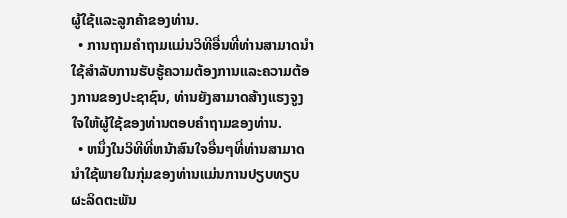ຜູ້ໃຊ້ແລະລູກຄ້າຂອງທ່ານ.
  • ການຖາມຄໍາຖາມແມ່ນວິທີອື່ນທີ່ທ່ານສາມາດນໍາໃຊ້ສໍາລັບການຮັບຮູ້ຄວາມຕ້ອງການແລະຄວາມຕ້ອງການຂອງປະຊາຊົນ, ທ່ານຍັງສາມາດສ້າງແຮງຈູງໃຈໃຫ້ຜູ້ໃຊ້ຂອງທ່ານຕອບຄໍາຖາມຂອງທ່ານ.
  • ຫນຶ່ງໃນວິທີທີ່ຫນ້າສົນໃຈອື່ນໆທີ່ທ່ານສາມາດນໍາໃຊ້ພາຍໃນກຸ່ມຂອງທ່ານແມ່ນການປຽບທຽບຜະລິດຕະພັນ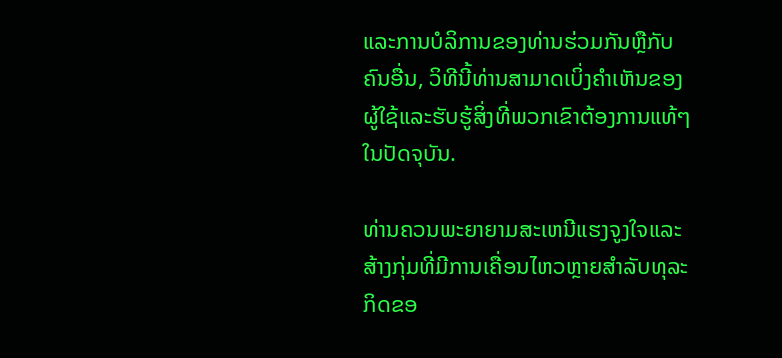ແລະການບໍລິການຂອງທ່ານຮ່ວມກັນຫຼືກັບຄົນອື່ນ, ວິທີນີ້ທ່ານສາມາດເບິ່ງຄໍາເຫັນຂອງຜູ້ໃຊ້ແລະຮັບຮູ້ສິ່ງທີ່ພວກເຂົາຕ້ອງການແທ້ໆໃນປັດຈຸບັນ.

ທ່ານຄວນພະຍາຍາມສະເຫນີແຮງຈູງໃຈແລະສ້າງກຸ່ມທີ່ມີການເຄື່ອນໄຫວຫຼາຍສໍາລັບທຸລະກິດຂອ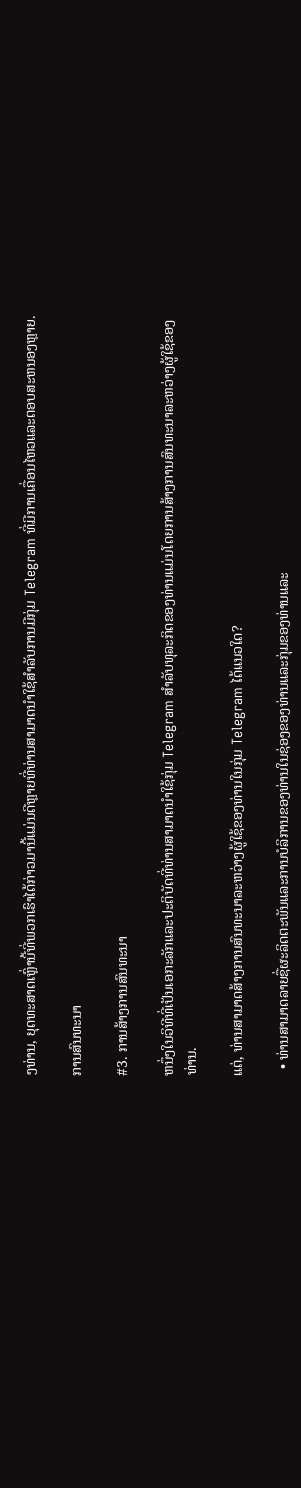ງທ່ານ, ຍຸດທະສາດເຫຼົ່ານີ້ທີ່ພວກເຮົາໄດ້ກ່າວມານີ້ແມ່ນດີຫຼາຍທີ່ທ່ານສາມາດນໍາໃຊ້ສໍາລັບການມີກຸ່ມ Telegram ທີ່ມີການເຄື່ອນໄຫວແລະຕອບສະຫນອງຫຼາຍ.

ການສົນທະນາ

#3. ການສ້າງການສົນທະນາ

ຫນຶ່ງໃນວິທີທີ່ເປັນເອກະລັກແລະປະຕິບັດທີ່ທ່ານສາມາດນໍາໃຊ້ກຸ່ມ Telegram ສໍາລັບທຸລະກິດຂອງທ່ານແມ່ນໂດຍການສ້າງການສົນທະນາລະຫວ່າງຜູ້ໃຊ້ຂອງທ່ານ.

ແຕ່, ທ່ານສາມາດສ້າງການສົນທະນາລະຫວ່າງຜູ້ໃຊ້ຂອງທ່ານໃນກຸ່ມ Telegram ໄດ້ແນວໃດ?

  • ທ່ານສາມາດລາຍຊື່ຜະລິດຕະພັນແລະການບໍລິການຂອງທ່ານໃນຊ່ອງຂອງທ່ານແລະກຸ່ມຂອງທ່ານແລະ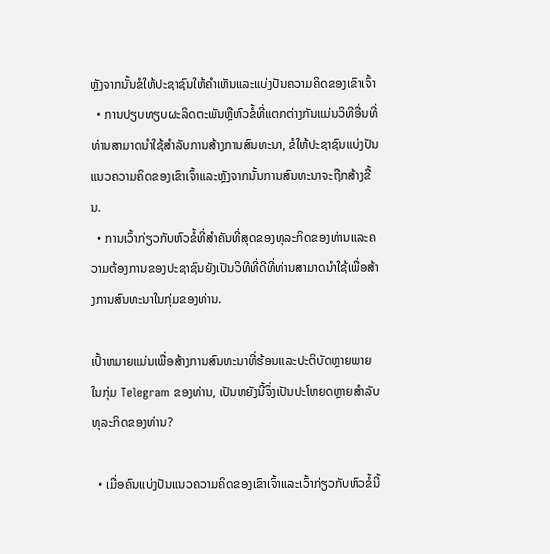ຫຼັງຈາກນັ້ນຂໍໃຫ້ປະຊາຊົນໃຫ້ຄໍາເຫັນແລະແບ່ງປັນຄວາມຄິດຂອງເຂົາເຈົ້າ
  • ການປຽບທຽບຜະລິດຕະພັນຫຼືຫົວຂໍ້ທີ່ແຕກຕ່າງກັນແມ່ນວິທີອື່ນທີ່ທ່ານສາມາດນໍາໃຊ້ສໍາລັບການສ້າງການສົນທະນາ, ຂໍໃຫ້ປະຊາຊົນແບ່ງປັນແນວຄວາມຄິດຂອງເຂົາເຈົ້າແລະຫຼັງຈາກນັ້ນການສົນທະນາຈະຖືກສ້າງຂື້ນ.
  • ການເວົ້າກ່ຽວກັບຫົວຂໍ້ທີ່ສໍາຄັນທີ່ສຸດຂອງທຸລະກິດຂອງທ່ານແລະຄວາມຕ້ອງການຂອງປະຊາຊົນຍັງເປັນວິທີທີ່ດີທີ່ທ່ານສາມາດນໍາໃຊ້ເພື່ອສ້າງການສົນທະນາໃນກຸ່ມຂອງທ່ານ.

ເປົ້າຫມາຍແມ່ນເພື່ອສ້າງການສົນທະນາທີ່ຮ້ອນແລະປະຕິບັດຫຼາຍພາຍໃນກຸ່ມ Telegram ຂອງທ່ານ, ເປັນຫຍັງນີ້ຈຶ່ງເປັນປະໂຫຍດຫຼາຍສໍາລັບທຸລະກິດຂອງທ່ານ?

  • ເມື່ອຄົນແບ່ງປັນແນວຄວາມຄິດຂອງເຂົາເຈົ້າແລະເວົ້າກ່ຽວກັບຫົວຂໍ້ນີ້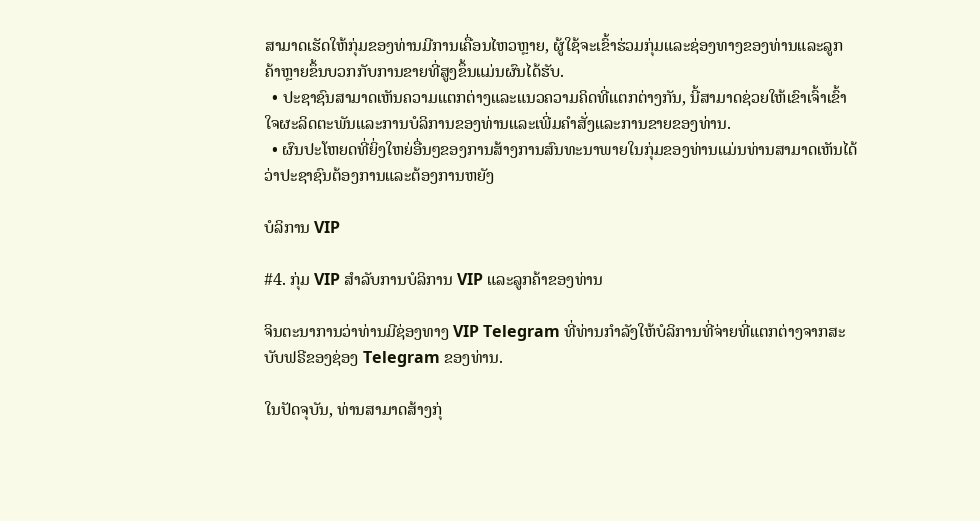ສາມາດເຮັດໃຫ້ກຸ່ມຂອງທ່ານມີການເຄື່ອນໄຫວຫຼາຍ, ຜູ້ໃຊ້ຈະເຂົ້າຮ່ວມກຸ່ມແລະຊ່ອງທາງຂອງທ່ານແລະລູກຄ້າຫຼາຍຂຶ້ນບວກກັບການຂາຍທີ່ສູງຂຶ້ນແມ່ນຜົນໄດ້ຮັບ.
  • ປະຊາຊົນສາມາດເຫັນຄວາມແຕກຕ່າງແລະແນວຄວາມຄິດທີ່ແຕກຕ່າງກັນ, ນີ້ສາມາດຊ່ວຍໃຫ້ເຂົາເຈົ້າເຂົ້າໃຈຜະລິດຕະພັນແລະການບໍລິການຂອງທ່ານແລະເພີ່ມຄໍາສັ່ງແລະການຂາຍຂອງທ່ານ.
  • ຜົນປະໂຫຍດທີ່ຍິ່ງໃຫຍ່ອື່ນໆຂອງການສ້າງການສົນທະນາພາຍໃນກຸ່ມຂອງທ່ານແມ່ນທ່ານສາມາດເຫັນໄດ້ວ່າປະຊາຊົນຕ້ອງການແລະຕ້ອງການຫຍັງ

ບໍລິການ VIP

#4. ກຸ່ມ VIP ສໍາລັບການບໍລິການ VIP ແລະລູກຄ້າຂອງທ່ານ

ຈິນຕະນາການວ່າທ່ານມີຊ່ອງທາງ VIP Telegram ທີ່ທ່ານກໍາລັງໃຫ້ບໍລິການທີ່ຈ່າຍທີ່ແຕກຕ່າງຈາກສະບັບຟຣີຂອງຊ່ອງ Telegram ຂອງທ່ານ.

ໃນປັດຈຸບັນ, ທ່ານສາມາດສ້າງກຸ່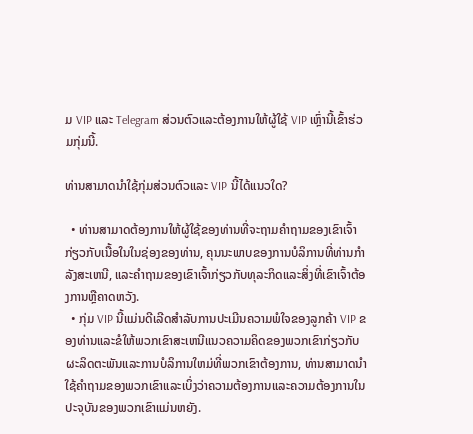ມ VIP ແລະ Telegram ສ່ວນຕົວແລະຕ້ອງການໃຫ້ຜູ້ໃຊ້ VIP ເຫຼົ່ານີ້ເຂົ້າຮ່ວມກຸ່ມນີ້.

ທ່ານສາມາດນໍາໃຊ້ກຸ່ມສ່ວນຕົວແລະ VIP ນີ້ໄດ້ແນວໃດ?

  • ທ່ານສາມາດຕ້ອງການໃຫ້ຜູ້ໃຊ້ຂອງທ່ານທີ່ຈະຖາມຄໍາຖາມຂອງເຂົາເຈົ້າກ່ຽວກັບເນື້ອໃນໃນຊ່ອງຂອງທ່ານ, ຄຸນນະພາບຂອງການບໍລິການທີ່ທ່ານກໍາລັງສະເຫນີ, ແລະຄໍາຖາມຂອງເຂົາເຈົ້າກ່ຽວກັບທຸລະກິດແລະສິ່ງທີ່ເຂົາເຈົ້າຕ້ອງການຫຼືຄາດຫວັງ.
  • ກຸ່ມ VIP ນີ້ແມ່ນດີເລີດສໍາລັບການປະເມີນຄວາມພໍໃຈຂອງລູກຄ້າ VIP ຂອງທ່ານແລະຂໍໃຫ້ພວກເຂົາສະເຫນີແນວຄວາມຄິດຂອງພວກເຂົາກ່ຽວກັບຜະລິດຕະພັນແລະການບໍລິການໃຫມ່ທີ່ພວກເຂົາຕ້ອງການ, ທ່ານສາມາດນໍາໃຊ້ຄໍາຖາມຂອງພວກເຂົາແລະເບິ່ງວ່າຄວາມຕ້ອງການແລະຄວາມຕ້ອງການໃນປະຈຸບັນຂອງພວກເຂົາແມ່ນຫຍັງ.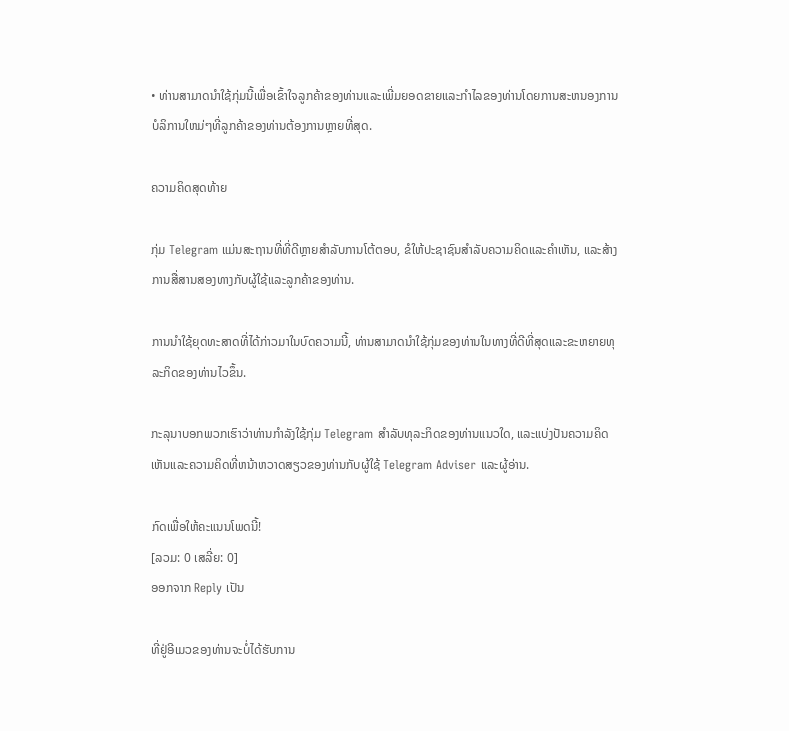• ທ່ານສາມາດນໍາໃຊ້ກຸ່ມນີ້ເພື່ອເຂົ້າໃຈລູກຄ້າຂອງທ່ານແລະເພີ່ມຍອດຂາຍແລະກໍາໄລຂອງທ່ານໂດຍການສະຫນອງການບໍລິການໃຫມ່ໆທີ່ລູກຄ້າຂອງທ່ານຕ້ອງການຫຼາຍທີ່ສຸດ.

ຄວາມຄິດສຸດທ້າຍ

ກຸ່ມ Telegram ແມ່ນສະຖານທີ່ທີ່ດີຫຼາຍສໍາລັບການໂຕ້ຕອບ, ຂໍໃຫ້ປະຊາຊົນສໍາລັບຄວາມຄິດແລະຄໍາເຫັນ, ແລະສ້າງການສື່ສານສອງທາງກັບຜູ້ໃຊ້ແລະລູກຄ້າຂອງທ່ານ.

ການນໍາໃຊ້ຍຸດທະສາດທີ່ໄດ້ກ່າວມາໃນບົດຄວາມນີ້, ທ່ານສາມາດນໍາໃຊ້ກຸ່ມຂອງທ່ານໃນທາງທີ່ດີທີ່ສຸດແລະຂະຫຍາຍທຸລະກິດຂອງທ່ານໄວຂຶ້ນ.

ກະລຸນາບອກພວກເຮົາວ່າທ່ານກໍາລັງໃຊ້ກຸ່ມ Telegram ສໍາລັບທຸລະກິດຂອງທ່ານແນວໃດ, ແລະແບ່ງປັນຄວາມຄິດເຫັນແລະຄວາມຄິດທີ່ຫນ້າຫວາດສຽວຂອງທ່ານກັບຜູ້ໃຊ້ Telegram Adviser ແລະຜູ້ອ່ານ.

ກົດເພື່ອໃຫ້ຄະແນນໂພດນີ້!
[ລວມ: 0 ເສລີ່ຍ: 0]
ອອກຈາກ Reply ເປັນ

ທີ່ຢູ່ອີເມວຂອງທ່ານຈະບໍ່ໄດ້ຮັບການ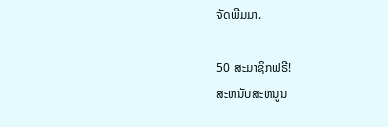ຈັດພີມມາ.

50 ສະມາຊິກຟຣີ!
ສະຫນັບສະຫນູນ